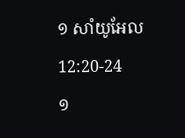១ សាំយូអែល 12:20-24
១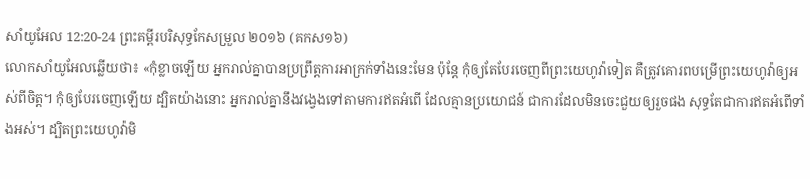សាំយូអែល 12:20-24 ព្រះគម្ពីរបរិសុទ្ធកែសម្រួល ២០១៦ (គកស១៦)
លោកសាំយូអែលឆ្លើយថា៖ «កុំខ្លាចឡើយ អ្នករាល់គ្នាបានប្រព្រឹត្តការអាក្រក់ទាំងនេះមែន ប៉ុន្តែ កុំឲ្យតែបែរចេញពីព្រះយេហូវ៉ាទៀត គឺត្រូវគោរពបម្រើព្រះយេហូវ៉ាឲ្យអស់ពីចិត្ត។ កុំឲ្យបែរចេញឡើយ ដ្បិតយ៉ាងនោះ អ្នករាល់គ្នានឹងវង្វេងទៅតាមការឥតអំពើ ដែលគ្មានប្រយោជន៍ ជាការដែលមិនចេះជួយឲ្យរួចផង សុទ្ធតែជាការឥតអំពើទាំងអស់។ ដ្បិតព្រះយេហូវ៉ាមិ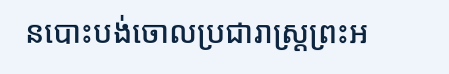នបោះបង់ចោលប្រជារាស្ត្រព្រះអ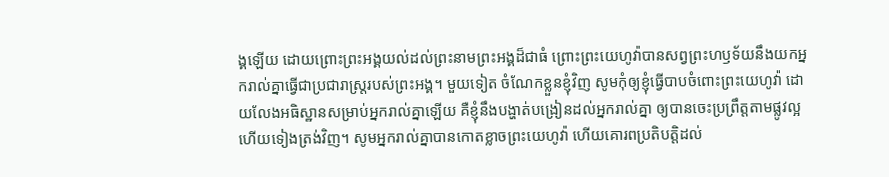ង្គឡើយ ដោយព្រោះព្រះអង្គយល់ដល់ព្រះនាមព្រះអង្គដ៏ជាធំ ព្រោះព្រះយេហូវ៉ាបានសព្វព្រះហឫទ័យនឹងយកអ្នករាល់គ្នាធ្វើជាប្រជារាស្ត្ររបស់ព្រះអង្គ។ មួយទៀត ចំណែកខ្លួនខ្ញុំវិញ សូមកុំឲ្យខ្ញុំធ្វើបាបចំពោះព្រះយេហូវ៉ា ដោយលែងអធិស្ឋានសម្រាប់អ្នករាល់គ្នាឡើយ គឺខ្ញុំនឹងបង្ហាត់បង្រៀនដល់អ្នករាល់គ្នា ឲ្យបានចេះប្រព្រឹត្តតាមផ្លូវល្អ ហើយទៀងត្រង់វិញ។ សូមអ្នករាល់គ្នាបានកោតខ្លាចព្រះយេហូវ៉ា ហើយគោរពប្រតិបត្តិដល់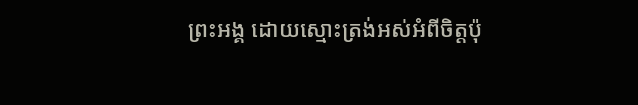ព្រះអង្គ ដោយស្មោះត្រង់អស់អំពីចិត្តប៉ុ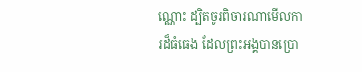ណ្ណោះ ដ្បិតចូរពិចារណាមើលការដ៏ធំធេង ដែលព្រះអង្គបានប្រោ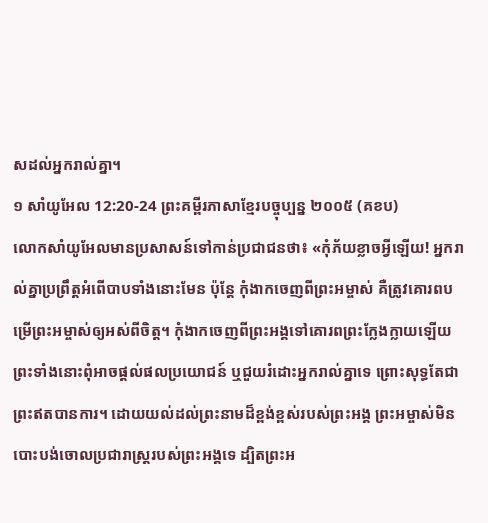សដល់អ្នករាល់គ្នា។
១ សាំយូអែល 12:20-24 ព្រះគម្ពីរភាសាខ្មែរបច្ចុប្បន្ន ២០០៥ (គខប)
លោកសាំយូអែលមានប្រសាសន៍ទៅកាន់ប្រជាជនថា៖ «កុំភ័យខ្លាចអ្វីឡើយ! អ្នករាល់គ្នាប្រព្រឹត្តអំពើបាបទាំងនោះមែន ប៉ុន្តែ កុំងាកចេញពីព្រះអម្ចាស់ គឺត្រូវគោរពបម្រើព្រះអម្ចាស់ឲ្យអស់ពីចិត្ត។ កុំងាកចេញពីព្រះអង្គទៅគោរពព្រះក្លែងក្លាយឡើយ ព្រះទាំងនោះពុំអាចផ្ដល់ផលប្រយោជន៍ ឬជួយរំដោះអ្នករាល់គ្នាទេ ព្រោះសុទ្ធតែជាព្រះឥតបានការ។ ដោយយល់ដល់ព្រះនាមដ៏ខ្ពង់ខ្ពស់របស់ព្រះអង្គ ព្រះអម្ចាស់មិនបោះបង់ចោលប្រជារាស្ត្ររបស់ព្រះអង្គទេ ដ្បិតព្រះអ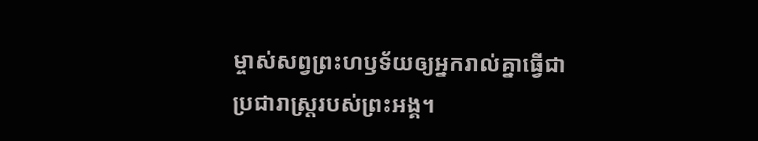ម្ចាស់សព្វព្រះហឫទ័យឲ្យអ្នករាល់គ្នាធ្វើជាប្រជារាស្ត្ររបស់ព្រះអង្គ។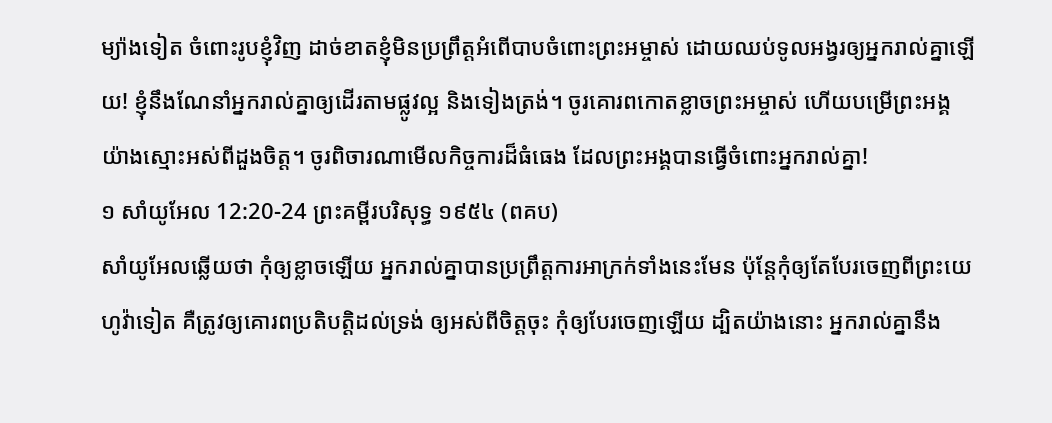ម្យ៉ាងទៀត ចំពោះរូបខ្ញុំវិញ ដាច់ខាតខ្ញុំមិនប្រព្រឹត្តអំពើបាបចំពោះព្រះអម្ចាស់ ដោយឈប់ទូលអង្វរឲ្យអ្នករាល់គ្នាឡើយ! ខ្ញុំនឹងណែនាំអ្នករាល់គ្នាឲ្យដើរតាមផ្លូវល្អ និងទៀងត្រង់។ ចូរគោរពកោតខ្លាចព្រះអម្ចាស់ ហើយបម្រើព្រះអង្គយ៉ាងស្មោះអស់ពីដួងចិត្ត។ ចូរពិចារណាមើលកិច្ចការដ៏ធំធេង ដែលព្រះអង្គបានធ្វើចំពោះអ្នករាល់គ្នា!
១ សាំយូអែល 12:20-24 ព្រះគម្ពីរបរិសុទ្ធ ១៩៥៤ (ពគប)
សាំយូអែលឆ្លើយថា កុំឲ្យខ្លាចឡើយ អ្នករាល់គ្នាបានប្រព្រឹត្តការអាក្រក់ទាំងនេះមែន ប៉ុន្តែកុំឲ្យតែបែរចេញពីព្រះយេហូវ៉ាទៀត គឺត្រូវឲ្យគោរពប្រតិបត្តិដល់ទ្រង់ ឲ្យអស់ពីចិត្តចុះ កុំឲ្យបែរចេញឡើយ ដ្បិតយ៉ាងនោះ អ្នករាល់គ្នានឹង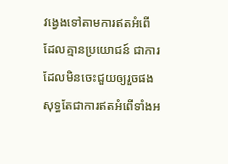វង្វេងទៅតាមការឥតអំពើ ដែលគ្មានប្រយោជន៍ ជាការដែលមិនចេះជួយឲ្យរួចផង សុទ្ធតែជាការឥតអំពើទាំងអ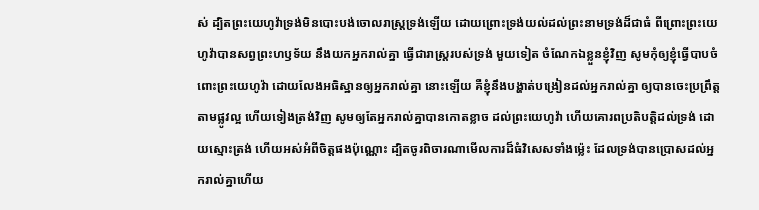ស់ ដ្បិតព្រះយេហូវ៉ាទ្រង់មិនបោះបង់ចោលរាស្ត្រទ្រង់ឡើយ ដោយព្រោះទ្រង់យល់ដល់ព្រះនាមទ្រង់ដ៏ជាធំ ពីព្រោះព្រះយេហូវ៉ាបានសព្វព្រះហឫទ័យ នឹងយកអ្នករាល់គ្នា ធ្វើជារាស្ត្ររបស់ទ្រង់ មួយទៀត ចំណែកឯខ្លួនខ្ញុំវិញ សូមកុំឲ្យខ្ញុំធ្វើបាបចំពោះព្រះយេហូវ៉ា ដោយលែងអធិស្ឋានឲ្យអ្នករាល់គ្នា នោះឡើយ គឺខ្ញុំនឹងបង្ហាត់បង្រៀនដល់អ្នករាល់គ្នា ឲ្យបានចេះប្រព្រឹត្តតាមផ្លូវល្អ ហើយទៀងត្រង់វិញ សូមឲ្យតែអ្នករាល់គ្នាបានកោតខ្លាច ដល់ព្រះយេហូវ៉ា ហើយគោរពប្រតិបត្តិដល់ទ្រង់ ដោយស្មោះត្រង់ ហើយអស់អំពីចិត្តផងប៉ុណ្ណោះ ដ្បិតចូរពិចារណាមើលការដ៏ធំវិសេសទាំងម៉្លេះ ដែលទ្រង់បានប្រោសដល់អ្នករាល់គ្នាហើយ